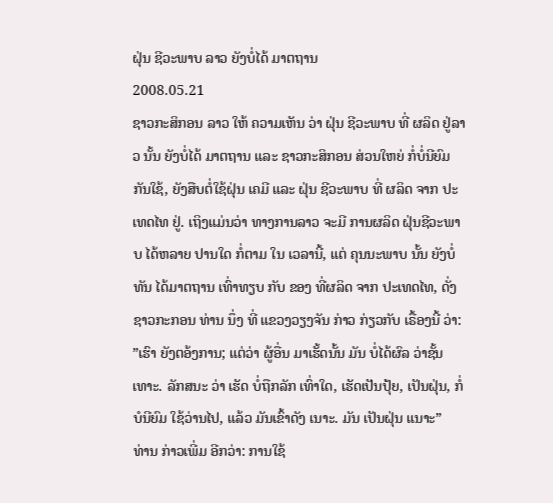ຝຸ່ນ ຊີວະພາບ ລາວ ຍັງບໍ່ໄດ້ ມາຕຖານ
2008.05.21
ຊາວກະສິກອນ ລາວ ໃຫ້ ຄວາມເຫັນ ວ່າ ຝຸ່ນ ຊີວະພາບ ທີ່ ຜລິດ ຢູ່ລາວ ນັ້ນ ຍັງບໍ່ໄດ້ ມາຕຖານ ແລະ ຊາວກະສິກອນ ສ່ວນໃຫຍ່ ກໍ່ບໍ່ນີຍົມ ກັນໃຊ້, ຍັງສືບຕໍ່ໃຊ້ຝຸ່ນ ເຄມີ ແລະ ຝຸ່ນ ຊີວະພາບ ທີ່ ຜລິດ ຈາກ ປະເທດໄທ ຢູ່. ເຖິງແມ່ນວ່າ ທາງການລາວ ຈະມີ ການຜລິດ ຝຸ່ນຊີວະພາບ ໄດ້ຫລາຍ ປານໃດ ກໍ່ຕາມ ໃນ ເວລານີ້, ແຕ່ ຄຸນນະພາບ ນັ້ນ ຍັງບໍ່ທັນ ໄດ້ມາຕຖານ ເທົ່າທຽບ ກັບ ຂອງ ທີ່ຜລິດ ຈາກ ປະເທດໄທ, ດັ່ງ ຊາວກະກອນ ທ່ານ ນຶ່ງ ທີ່ ແຂວງວຽງຈັນ ກ່າວ ກ່ຽວກັບ ເຣື້ອງນີ້ ວ່າ:
”ເຮົາ ຍັງຕອ້ງການ; ແຕ່ວ່າ ຜູ້ອື່ນ ມາເຮັ້ດນັ້ນ ມັນ ບໍ່ໄດ້ຜົລ ວ່າຊັ້ນເທາະ. ລັກສນະ ວ່າ ເຮັດ ບໍ່ຖືກລັກ ເທົ່າໃດ, ເຮັດເປັນປຸ້ຍ, ເປັນຝຸ່ນ, ກໍ່ບໍນີຍົມ ໃຊ້ວ່ານໄປ, ແລ້ວ ມັນເຂົ້າດັງ ເນາະ. ມັນ ເປັນຝຸ່ນ ແນາະ”
ທ່ານ ກ່າວເພີ່ມ ອີກວ່າ: ການໃຊ້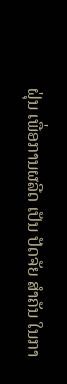ຝຸ່ນ ເພື່ອການຜລີດ ເປັນ ປັດຈັຍ ສຳຄັນ ໃນກາ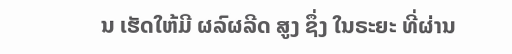ນ ເຮັດໃຫ້ມີ ຜລົຜລີດ ສູງ ຊຶ່ງ ໃນຣະຍະ ທີ່ຜ່ານ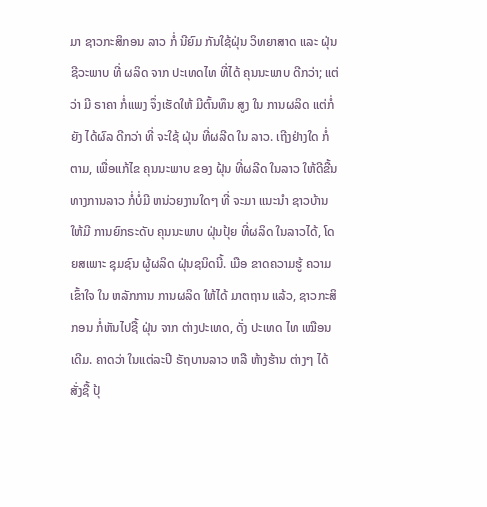ມາ ຊາວກະສິກອນ ລາວ ກໍ່ ນີຍົມ ກັນໃຊ້ຝຸ່ນ ວິທຍາສາດ ແລະ ຝຸ່ນ ຊີວະພາບ ທີ່ ຜລິດ ຈາກ ປະເທດໄທ ທີ່ໄດ້ ຄຸນນະພາບ ດີກວ່າ; ແຕ່ວ່າ ມີ ຣາຄາ ກໍ່ແພງ ຈຶ່ງເຮັດໃຫ້ ມີຕົ້ນທຶນ ສູງ ໃນ ການຜລິດ ແຕ່ກໍ່ຍັງ ໄດ້ຜົລ ດີກວ່າ ທີ່ ຈະໃຊ້ ຝຸ່ນ ທີ່ຜລີດ ໃນ ລາວ. ເຖີງຢ່າງໃດ ກໍ່ຕາມ, ເພື່ອແກ້ໄຂ ຄຸນນະພາບ ຂອງ ຝຸ້ນ ທີ່ຜລີດ ໃນລາວ ໃຫ້ດີຂື້ນ ທາງການລາວ ກໍ່ບໍ່ມີ ຫນ່ວຍງານໃດໆ ທີ່ ຈະມາ ແນະນຳ ຊາວບ້ານ ໃຫ້ມີ ການຍົກຣະດັບ ຄຸນນະພາບ ຝຸ່ນປຸ້ຍ ທີ່ຜລິດ ໃນລາວໄດ້, ໂດຍສເພາະ ຊຸມຊົນ ຜູ້ຜລິດ ຝຸ່ນຊນິດນີ້. ເມືອ ຂາດຄວາມຮູ້ ຄວາມເຂົ້າໃຈ ໃນ ຫລັກການ ການຜລິດ ໃຫ້ໄດ້ ມາຕຖານ ແລ້ວ, ຊາວກະສິກອນ ກໍ່ຫັນໄປຊື້ ຝຸ່ນ ຈາກ ຕ່າງປະເທດ, ດັ່ງ ປະເທດ ໄທ ເໝືອນເດີມ. ຄາດວ່າ ໃນແຕ່ລະປີ ຣັຖບານລາວ ຫລື ຫ້າງຮ້ານ ຕ່າງໆ ໄດ້ສັ່ງຊື້ ປຸ້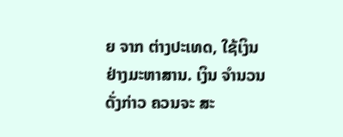ຍ ຈາກ ຕ່າງປະເທດ, ໃຊ້ເງິນ ຢ່າງມະຫາສານ. ເງິນ ຈຳນວນ ດັ່ງກ່າວ ຄວນຈະ ສະ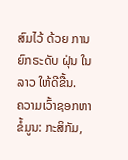ສົມໄວ້ ດ້ວຍ ການຍົກຣະດັບ ຝຸ່ນ ໃນລາວ ໃຫ້ດີຂື້ນ.
ຄວາມເວົ້າຊອກຫາຂໍ້ມູນ: ກະສິກັມ,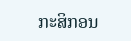ກະສິກອນ